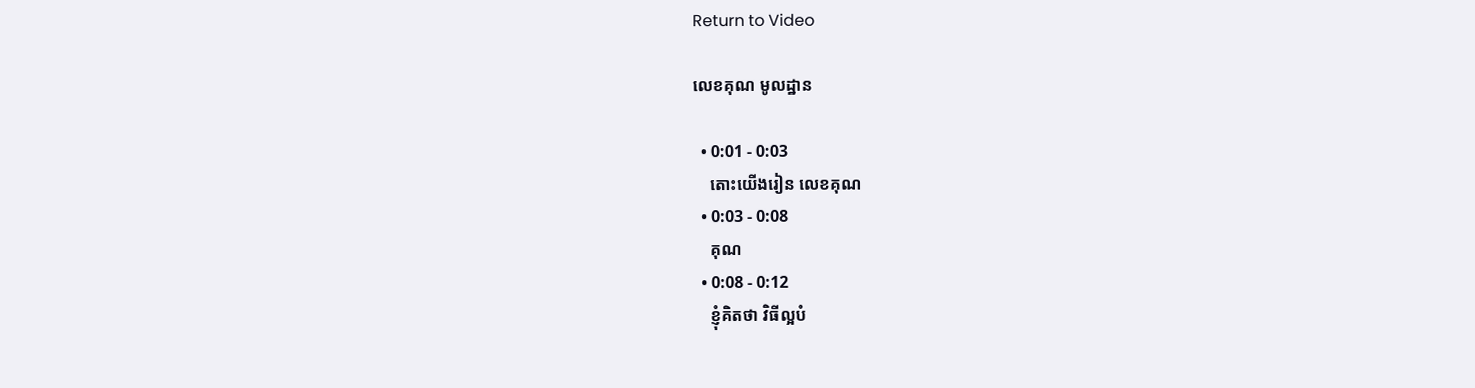Return to Video

លេខគុណ មូលដ្ឋាន

  • 0:01 - 0:03
    តោះយើងរៀន លេខគុណ
  • 0:03 - 0:08
    គុណ
  • 0:08 - 0:12
    ខ្ញុំគិតថា វិធីល្អបំ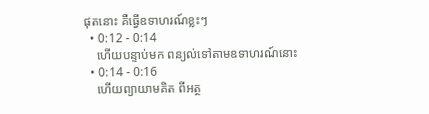ផុតនោះ គឺធ្វើឧទាហរណ៍ខ្លះៗ
  • 0:12 - 0:14
    ហើយបន្ទាប់មក ពន្យល់ទៅតាមឧទាហរណ៍នោះ
  • 0:14 - 0:16
    ហើយព្យាយាមគិត ពីអត្ថ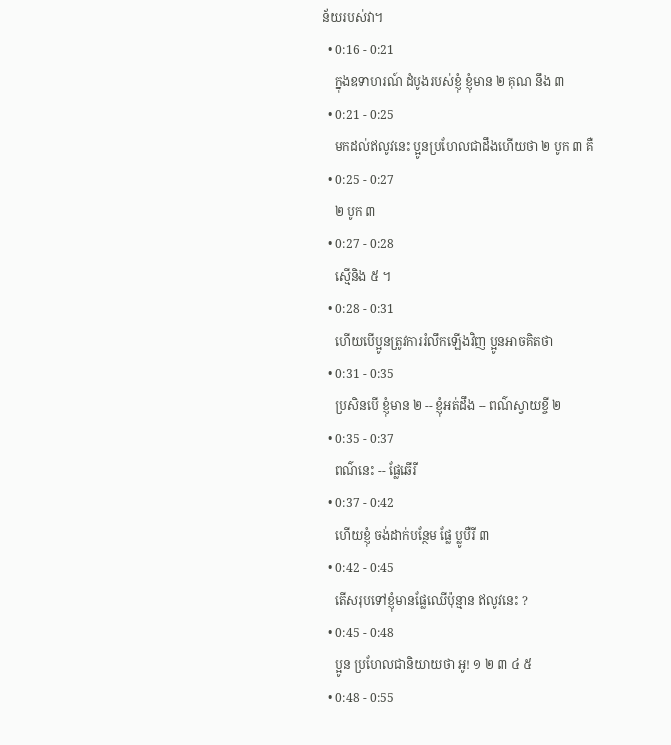ន័យរបស់វា។
  • 0:16 - 0:21
    ក្នុងឧទាហរណ៍ ដំបូងរបស់ខ្ញុំ ខ្ញុំមាន ២ គុណ នឹង ៣
  • 0:21 - 0:25
    មកដល់ឥលូវនេះ ប្អូនប្រហែលជាដឹងហើយថា ២ បូក ៣ គឺ
  • 0:25 - 0:27
    ២ បូក ៣
  • 0:27 - 0:28
    ស្មើនិង ៥ ។
  • 0:28 - 0:31
    ហើយបើប្អូនត្រូវការរំលឹកឡើងវិញ ប្អូនអាចគិតថា
  • 0:31 - 0:35
    ប្រសិនបើ ខ្ញុំមាន ២ -- ខ្ញុំអត់ដឹង -- ពណ៌ស្វាយខ្ចី ២
  • 0:35 - 0:37
    ពណ៌នេះ -- ផ្លែឆើរី
  • 0:37 - 0:42
    ហើយខ្ញុំ ចង់ដាក់បន្ថែម ផ្លែ ប្លូបឺរី ៣
  • 0:42 - 0:45
    តើសរុបទៅខ្ញុំមានផ្លែឈើប៉ុន្មាន ឥលូវនេះ ?
  • 0:45 - 0:48
    ប្អូន ប្រហែលជានិយាយថា អូ! ១ ២ ៣ ៤ ៥
  • 0:48 - 0:55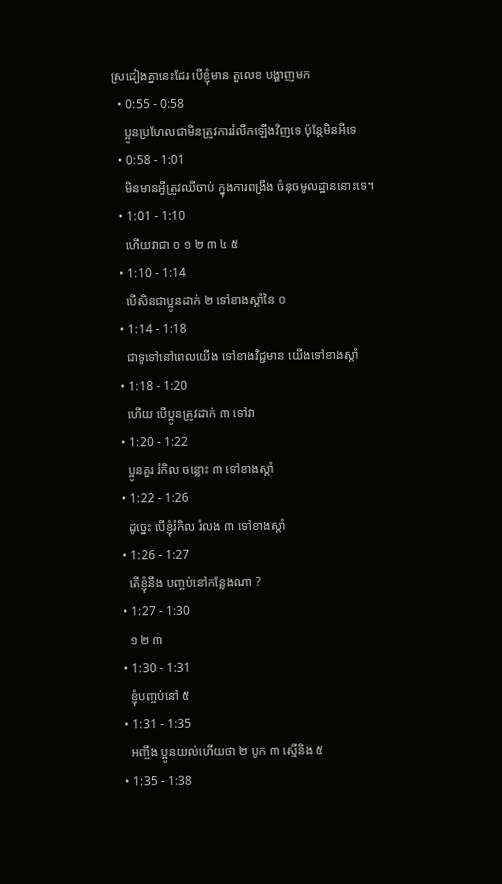ស្រដៀងគ្នានេះដែរ បើខ្ញុំមាន តួលេខ បង្ហាញមក
  • 0:55 - 0:58
    ប្អូនប្រហែលជាមិនត្រូវការរំលឹកឡើងវិញទេ ប៉ុន្តែមិនអីទេ
  • 0:58 - 1:01
    មិនមានអ្វីត្រូវឈីចាប់ ក្នុងការពង្រឹង ចំនុចមូលដ្ឋាននោះទេ។
  • 1:01 - 1:10
    ហើយវាជា ០ ១ ២ ៣ ៤ ៥
  • 1:10 - 1:14
    បើសិនជាប្អូនដាក់ ២ ទៅខាងស្តាំនៃ ០
  • 1:14 - 1:18
    ជាទូទៅនៅពេលយើង ទៅខាងវិជ្ជមាន យើងទៅខាងស្តាំ
  • 1:18 - 1:20
    ហើយ បើប្អូនត្រូវដាក់ ៣ ទៅវា
  • 1:20 - 1:22
    ប្អូនគួរ រំកិល ចន្លោះ ៣ ទៅខាងស្តាំ
  • 1:22 - 1:26
    ដូច្នេះ បើខ្ញុំរំកិល រំលង ៣ ទៅខាងស្តាំ
  • 1:26 - 1:27
    តើខ្ញុំនឹង បញ្ចប់នៅកន្លែងណា ?
  • 1:27 - 1:30
    ១ ២ ៣
  • 1:30 - 1:31
    ខ្ញុំបញ្ចប់នៅ ៥
  • 1:31 - 1:35
    អញ្ចឹង ប្អូនយល់ហើយថា ២ បូក ៣ ស្មើនិង ៥
  • 1:35 - 1:38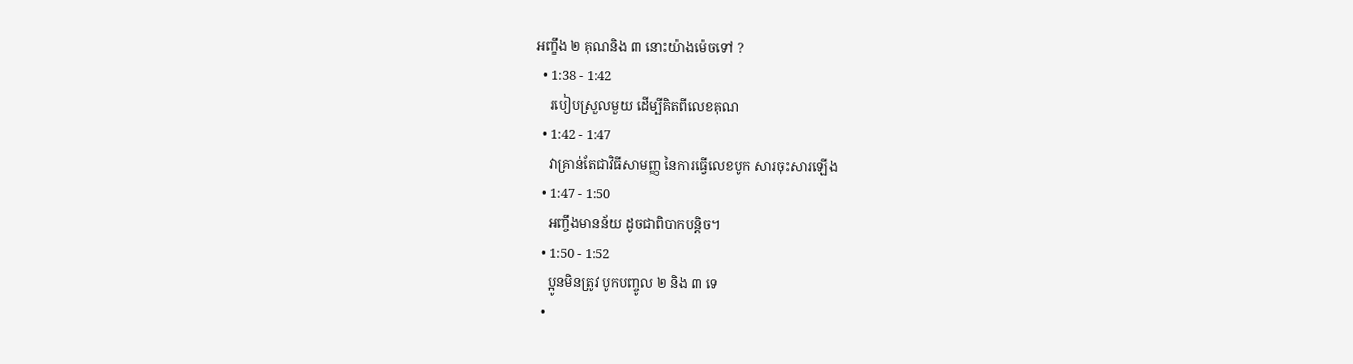អញ្ខឹង ២ គុណនិង ៣ នោះយ៉ាងម៉េចទៅ ?
  • 1:38 - 1:42
    របៀបស្រួលមួយ ដើម្បីគិតពីលេខគុណ
  • 1:42 - 1:47
    វាគ្រាន់តែជាវិធីសាមញ្ញ នៃការធ្វើលេខបូក សារចុះសារឡើង
  • 1:47 - 1:50
    អញ្ចឹងមានន័យ ដូចជាពិបាកបន្តិច។
  • 1:50 - 1:52
    ប្អូនមិនត្រូវ បូកបញ្ចូល ២ និង ៣ ទេ
  •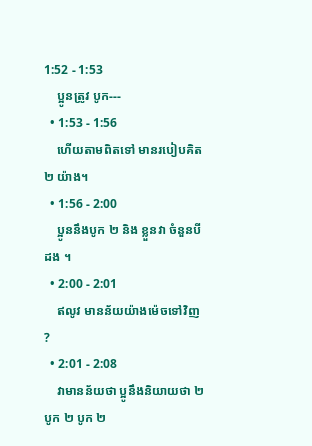1:52 - 1:53
    ប្អូនត្រូវ បូក---
  • 1:53 - 1:56
    ហើយតាមពិតទៅ មានរបៀបគិត ២ យ៉ាង។
  • 1:56 - 2:00
    ប្អូននឹងបូក ២ និង ខ្លួនវា ចំនួនបីដង ។
  • 2:00 - 2:01
    ឥលូវ មានន័យយ៉ាងម៉េចទៅវិញ ?
  • 2:01 - 2:08
    វាមានន័យថា ប្អូនឹងនិយាយថា ២ បូក ២ បូក ២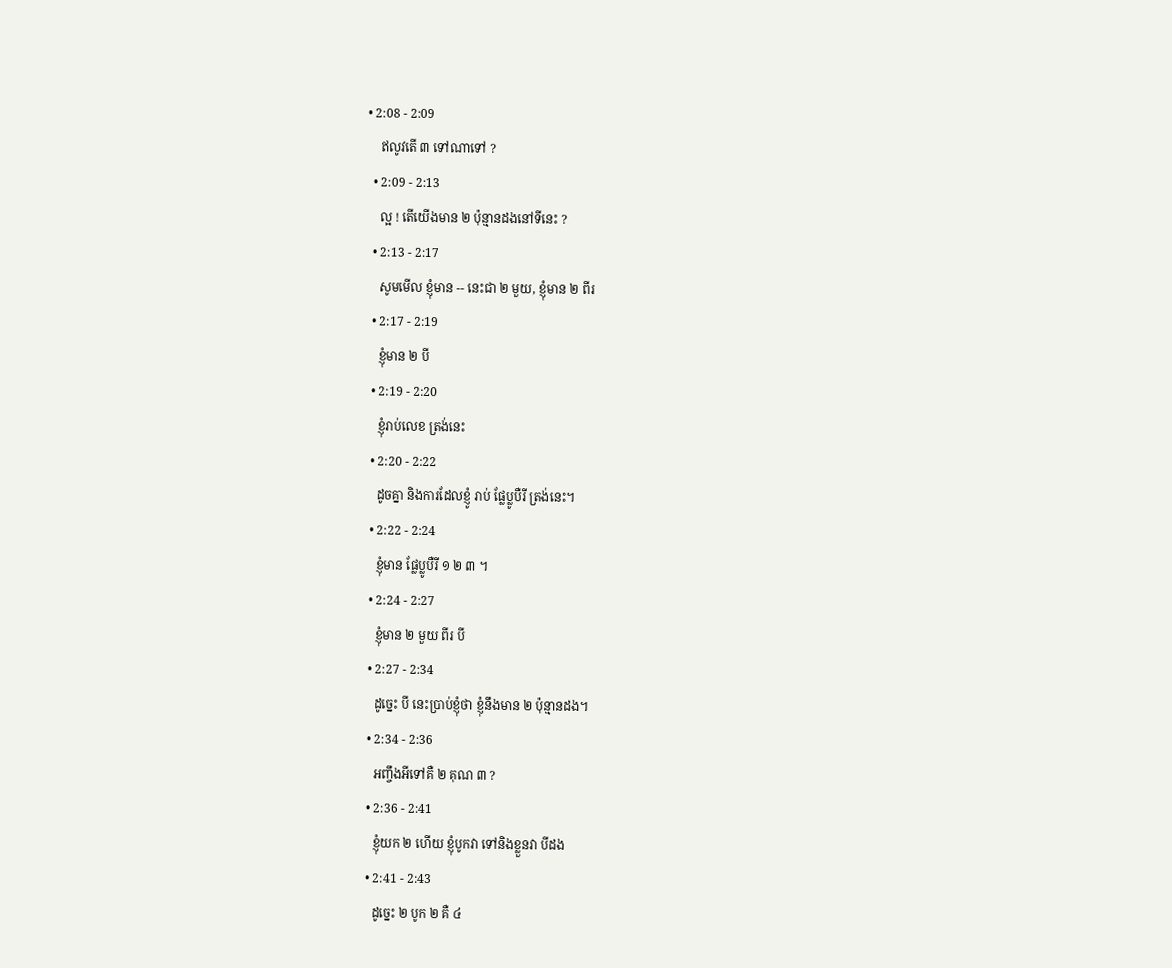• 2:08 - 2:09
    ឥលូវតើ ៣ ទៅណាទៅ ?
  • 2:09 - 2:13
    ល្អ ! តើយើងមាន ២ ប៉ុន្មានដងនៅទីនេះ ?
  • 2:13 - 2:17
    សូមមើល ខ្ញុំមាន -- នេះជា ២ មួយ, ខ្ញុំមាន ២ ពីរ
  • 2:17 - 2:19
    ខ្ញុំមាន ២ បី
  • 2:19 - 2:20
    ខ្ញុំរាប់លេខ ត្រង់នេះ
  • 2:20 - 2:22
    ដូចគ្នា និងការដែលខ្ញូំ រាប់ ផ្លែប្លូបឺរី ត្រង់នេះ។
  • 2:22 - 2:24
    ខ្ញុំមាន ផ្លែប្លូបឺរី ១ ២ ៣ ។
  • 2:24 - 2:27
    ខ្ញុំមាន ២ មួយ ពីរ បី
  • 2:27 - 2:34
    ដូច្នេះ បី នេះប្រាប់ខ្ញុំថា ខ្ញុំនឹងមាន ២ ប៉ុន្មានដង។
  • 2:34 - 2:36
    អញ្ចឹងអីទៅគឺ ២ គុណ ៣ ?
  • 2:36 - 2:41
    ខ្ញុំយក ២ ហើយ ខ្ញុំបូកវា ទៅនិងខ្លួនវា បីដង
  • 2:41 - 2:43
    ដូច្នេះ ២ បូក ២ គឺ ៤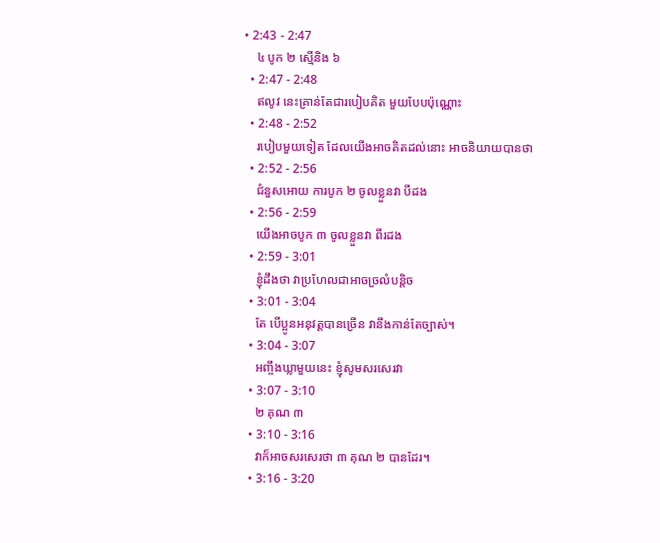• 2:43 - 2:47
    ៤ បូក ២ ស្មើនិង ៦
  • 2:47 - 2:48
    ឥលូវ នេះគ្រាន់តែជារបៀបគិត មួយបែបប៉ុណ្ណោះ
  • 2:48 - 2:52
    របៀបមួយទៀត ដែលយើងអាចគិតដល់នោះ អាចនិយាយបានថា
  • 2:52 - 2:56
    ជំនួសអោយ ការបូក ២ ចូលខ្លួនវា បីដង
  • 2:56 - 2:59
    យើងអាចបូក ៣ ចូលខ្លួនវា ពីរដង
  • 2:59 - 3:01
    ខ្ញុំដឹងថា វាប្រហែលជាអាចច្រលំបន្តិច
  • 3:01 - 3:04
    តែ បើប្អូនអនុវត្តបានច្រើន វានឹងកាន់តែច្បាស់។
  • 3:04 - 3:07
    អញ្ចឹងឃ្លាមួយនេះ ខ្ញុំសូមសរសេរវា
  • 3:07 - 3:10
    ២ គុណ ៣
  • 3:10 - 3:16
    វាក៏អាចសរសេរថា ៣ គុណ ២ បានដែរ។
  • 3:16 - 3:20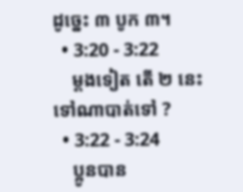ដូច្នេះ ៣ បូក ៣។
  • 3:20 - 3:22
    ម្តងទៀត តើ ២ នេះទៅណាបាត់ទៅ ?
  • 3:22 - 3:24
    ប្អូនបាន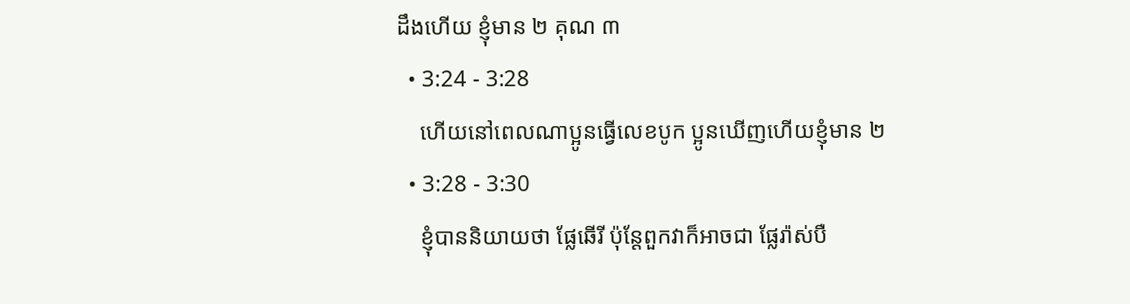ដឹងហើយ ខ្ញុំមាន ២ គុណ ៣
  • 3:24 - 3:28
    ហើយនៅពេលណាប្អូនធ្វើលេខបូក ប្អូនឃើញហើយខ្ញុំមាន ២
  • 3:28 - 3:30
    ខ្ញុំបាននិយាយថា ផ្លែឆើរី ប៉ុន្តែពួកវាក៏អាចជា ផ្លែរ៉ាស់បឺ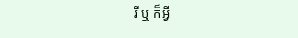រី ឬ ក៏អ្វី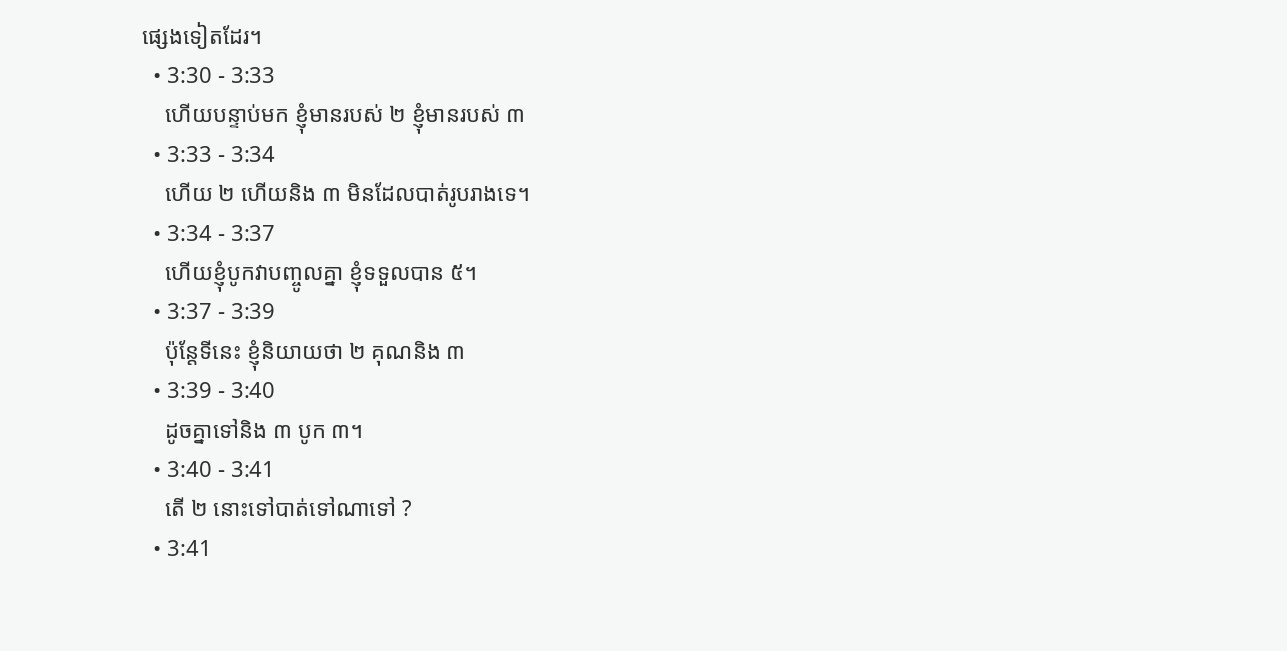ផ្សេងទៀតដែរ។
  • 3:30 - 3:33
    ហើយបន្ទាប់មក ខ្ញុំមានរបស់ ២ ខ្ញុំមានរបស់ ៣
  • 3:33 - 3:34
    ហើយ ២ ហើយនិង ៣ មិនដែលបាត់រូបរាងទេ។
  • 3:34 - 3:37
    ហើយខ្ញុំបូកវាបញ្ចូលគ្នា ខ្ញុំទទួលបាន ៥។
  • 3:37 - 3:39
    ប៉ុន្តែទីនេះ ខ្ញុំនិយាយថា ២ គុណនិង ៣
  • 3:39 - 3:40
    ដូចគ្នាទៅនិង ៣ បូក ៣។
  • 3:40 - 3:41
    តើ ២ នោះទៅបាត់ទៅណាទៅ ?
  • 3:41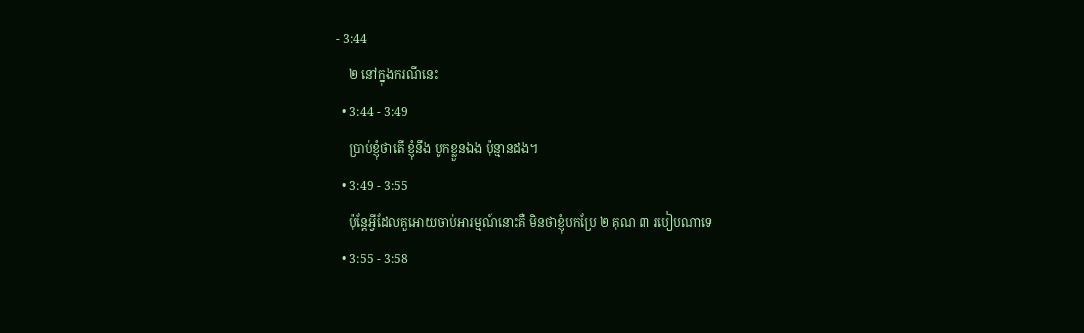- 3:44
    ២ នៅក្នុងករណីនេះ
  • 3:44 - 3:49
    ប្រាប់ខ្ញុំថាតើ ខ្ញុំនឹង បូកខ្លួនឯង ប៉ុន្មានដង។
  • 3:49 - 3:55
    ប៉ុន្តែអ្វីដែលគួអោយចាប់អារម្មណ៍នោះគឺ មិនថាខ្ញុំបកប្រែ ២ គុណ ៣ របៀបណាទេ
  • 3:55 - 3:58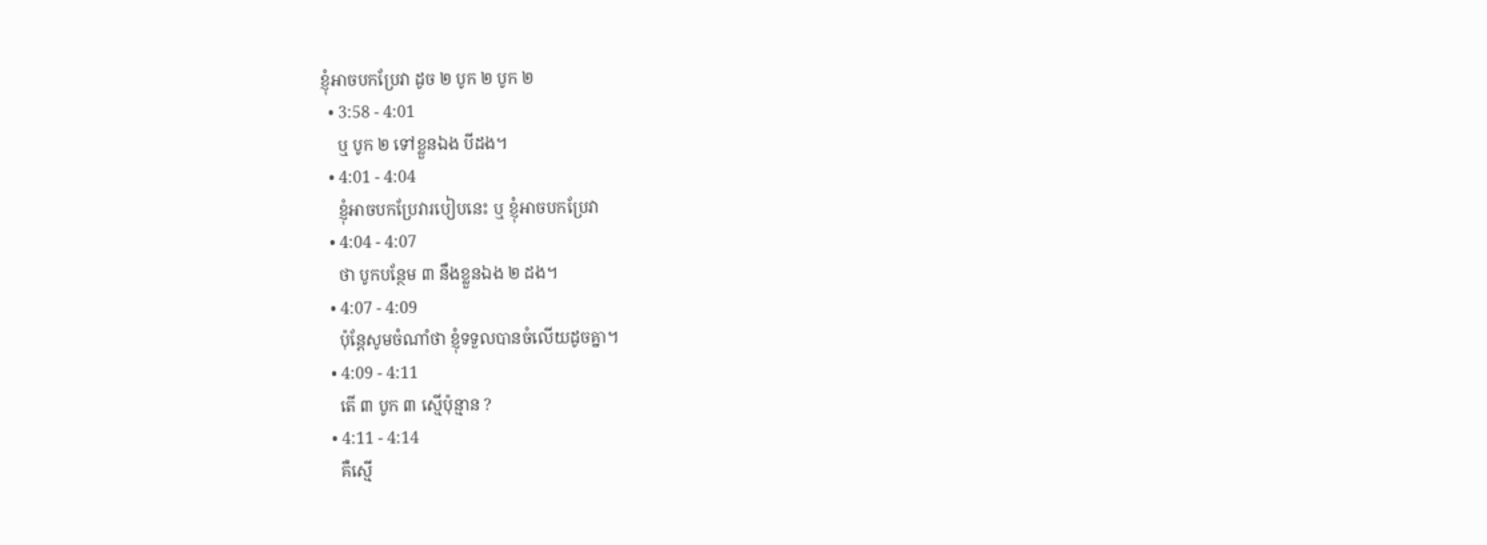ខ្ញុំអាចបកប្រែវា ដូច ២ បូក ២ បូក ២
  • 3:58 - 4:01
    ឬ បូក ២ ទៅខ្លួនឯង បីដង។
  • 4:01 - 4:04
    ខ្ញុំអាចបកប្រែវារបៀបនេះ ឬ ខ្ញុំអាចបកប្រែវា
  • 4:04 - 4:07
    ថា បូកបន្ថែម ៣ នឹងខ្លួនឯង ២ ដង។
  • 4:07 - 4:09
    ប៉ុន្តែសូមចំណាំថា ខ្ញុំទទួលបានចំលើយដូចគ្នា។
  • 4:09 - 4:11
    តើ ៣ បូក ៣ ស្មើប៉ុន្មាន ?
  • 4:11 - 4:14
    គឺស្មើ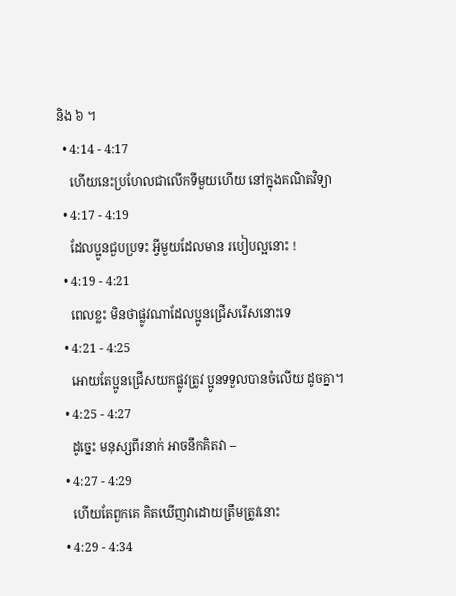និង ៦ ។
  • 4:14 - 4:17
    ហើយនេះប្រហែលជាលើកទីមួយហើយ នៅក្នុងគណិតវិទ្យា
  • 4:17 - 4:19
    ដែលប្អូនជួបប្រទះ អ្វីមួយដែលមាន របៀបល្អនោះ !
  • 4:19 - 4:21
    ពេលខ្លះ មិនថាផ្លូវណាដែលប្អូនជ្រើសរើសនោះទេ
  • 4:21 - 4:25
    អោយតែប្អូនជ្រើសយកផ្លូវត្រូវ ប្អូនទទួលបានចំលើយ ដូចគ្នា។
  • 4:25 - 4:27
    ដូច្នេះ មនុស្សពីរនាក់ អាចនឹកគិតវា --
  • 4:27 - 4:29
    ហើយតែពួកគេ គិតឃើញវាដោយត្រឹមត្រូវនោះ
  • 4:29 - 4:34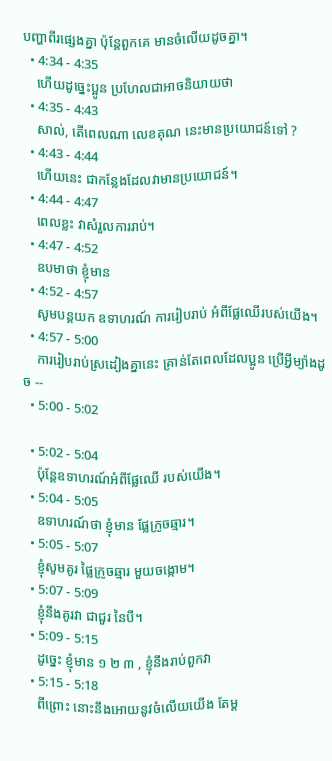បញ្ហាពីរផ្សេងគ្នា ប៉ុន្តែពួកគេ មានចំលើយដូចគ្នា។
  • 4:34 - 4:35
    ហើយដូច្នេះប្អូន ប្រហែលជាអាចនិយាយថា
  • 4:35 - 4:43
    សាល់, តើពេលណា លេខគុណ នេះមានប្រយោជន៍ទៅ ?
  • 4:43 - 4:44
    ហើយនេះ ជាកន្លែងដែលវាមានប្រយោជន៍។
  • 4:44 - 4:47
    ពេលខ្លះ វាសំរួលការរាប់។
  • 4:47 - 4:52
    ឧបមាថា ខ្ញុំមាន
  • 4:52 - 4:57
    សូមបន្តយក ឧទាហរណ៍ ការរៀបរាប់ អំពីផ្លែឈើរបស់យើង។
  • 4:57 - 5:00
    ការរៀបរាប់ស្រដៀងគ្នានេះ គ្រាន់តែពេលដែលប្អូន ប្រើអ្វីម្យ៉ាងដូច --
  • 5:00 - 5:02

  • 5:02 - 5:04
    ប៉ុន្តែឧទាហរណ៍អំពីផ្លែឈើ របស់យើង។
  • 5:04 - 5:05
    ឧទាហរណ៍ថា ខ្ញុំមាន ផ្លែក្រូចឆ្មារ។
  • 5:05 - 5:07
    ខ្ញុំសូមគូរ ផ្លៃក្រូចឆ្មារ មួយចង្កោម។
  • 5:07 - 5:09
    ខ្ញុំនឹងគូរវា ជាជួរ នៃបី។
  • 5:09 - 5:15
    ដូច្នេះ ខ្ញុំមាន ១ ២ ៣ , ខ្ញុំនឹងរាប់ពួកវា
  • 5:15 - 5:18
    ពីព្រោះ នោះនឹងអោយនូវចំលើយយើង តែម្ត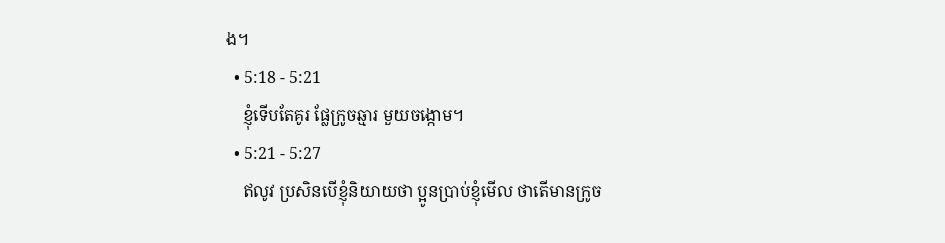ង។
  • 5:18 - 5:21
    ខ្ញុំទើបតែគូរ ផ្លែក្រូចឆ្មារ មួយចង្កោម។
  • 5:21 - 5:27
    ឥលូវ ប្រសិនបើខ្ញុំនិយាយថា ប្អូនប្រាប់ខ្ញុំមើល ថាតើមានក្រូច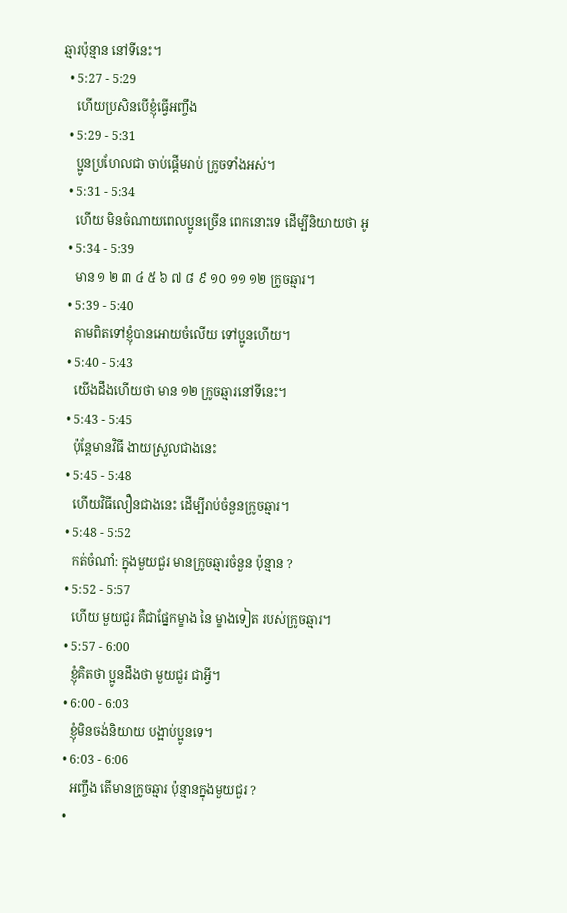ឆ្មារប៉ុន្មាន នៅទីនេះ។
  • 5:27 - 5:29
    ហើយប្រសិនបើខ្ញុំធ្វើអញ្ចឹង
  • 5:29 - 5:31
    ប្អូនប្រហែលជា ចាប់ផ្តើមរាប់ ក្រូចទាំងអស់។
  • 5:31 - 5:34
    ហើយ មិនចំណាយពេលប្អូនច្រើន ពេកនោះទេ ដើម្បីនិយាយថា អូ
  • 5:34 - 5:39
    មាន ១ ២ ៣ ៤ ៥ ៦ ៧ ៨ ៩ ១០ ១១ ១២ ក្រូចឆ្មារ។
  • 5:39 - 5:40
    តាមពិតទៅខ្ញុំបានអោយចំលើយ ទៅប្អូនហើយ។
  • 5:40 - 5:43
    យើងដឹងហើយថា មាន ១២ ក្រូចឆ្មារនៅទីនេះ។
  • 5:43 - 5:45
    ប៉ុន្តែមានវិធី ងាយស្រួលជាងនេះ
  • 5:45 - 5:48
    ហើយវិធីលឿនជាងនេះ ដើម្បីរាប់ចំនួនក្រូចឆ្មារ។
  • 5:48 - 5:52
    កត់ចំណាំ: ក្នុងមួយជួរ មានក្រូចឆ្មារចំនួន ប៉ុន្មាន ?
  • 5:52 - 5:57
    ហើយ មួយជួរ គឺជាផ្នែកម្ខាង នៃ ម្ខាងទៀត របស់ក្រូចឆ្មារ។
  • 5:57 - 6:00
    ខ្ញុំគិតថា ប្អូនដឹងថា មួយជួរ ជាអ្វី។
  • 6:00 - 6:03
    ខ្ញុំមិនចង់និយាយ បង្អាប់ប្អូនទេ។
  • 6:03 - 6:06
    អញ្ចឹង តើមានក្រូចឆ្មារ ប៉ុន្មានក្នុងមួយជួរ ?
  •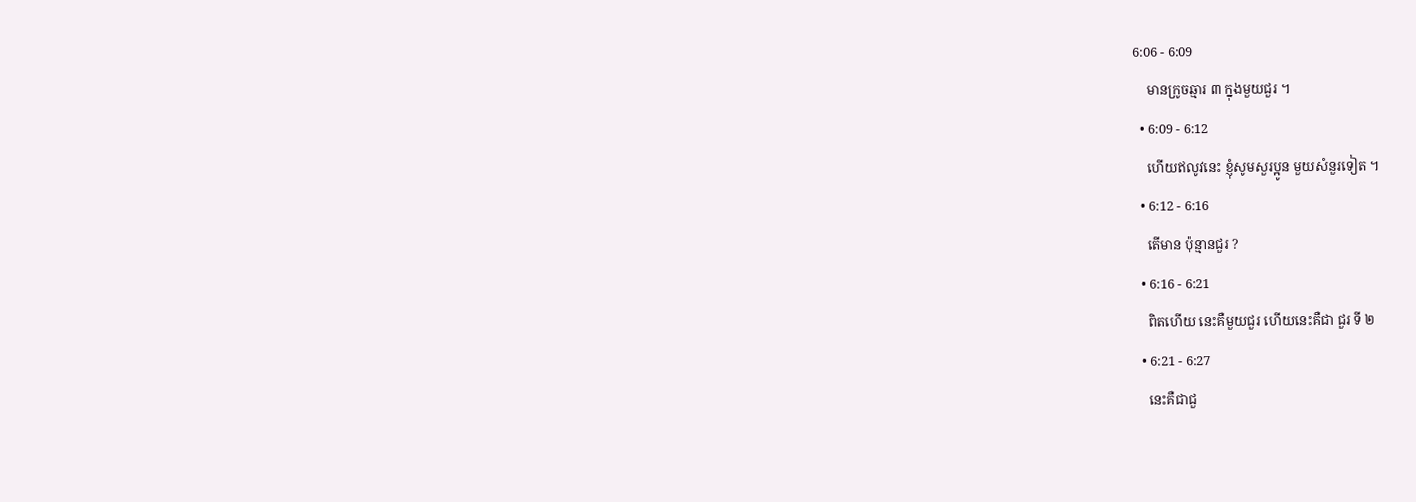6:06 - 6:09
    មានក្រូចឆ្មារ ៣ ក្នុងមួយជួរ ។
  • 6:09 - 6:12
    ហើយឥលូវនេះ ខ្ញុំសូមសួរប្អូន មួយសំនួរទៀត ។
  • 6:12 - 6:16
    តើមាន ប៉ុន្មានជួរ ?
  • 6:16 - 6:21
    ពិតហើយ នេះគឺមួយជួរ ហើយនេះគឺជា ជួរ ទី ២
  • 6:21 - 6:27
    នេះគឺជាជួ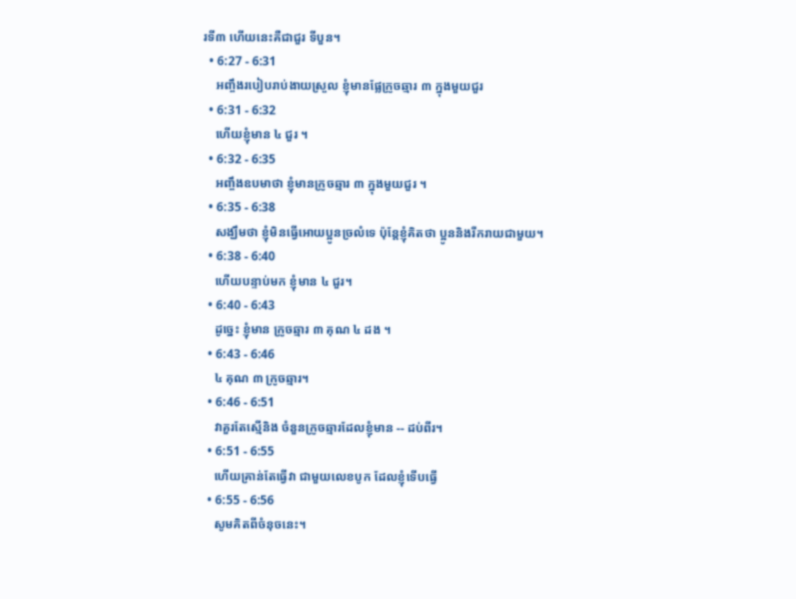រទី៣ ហើយនេះគឺជាជួរ ទីបួន។
  • 6:27 - 6:31
    អញ្ចឹងរបៀបរាប់ងាយស្រួល ខ្ញុំមានផ្លែក្រូចឆ្មារ ៣ ក្នុងមួយជួរ
  • 6:31 - 6:32
    ហើយខ្ញុំមាន ៤ ជួរ ។
  • 6:32 - 6:35
    អញ្ចឹងឧបមាថា ខ្ញុំមានក្រូចឆ្មារ ៣ ក្នុងមួយជួរ ។
  • 6:35 - 6:38
    សង្ឃឹមថា ខ្ញុំមិនធ្វើអោយប្អូនច្រលំទេ ប៉ុន្តែខ្ញុំគិតថា ប្អូននិងរីករាយជាមួយ។
  • 6:38 - 6:40
    ហើយបន្ទាប់មក ខ្ញុំមាន ៤ ជួរ។
  • 6:40 - 6:43
    ដូច្នេះ ខ្ញុំមាន ក្រូចឆ្មារ ៣ គុណ ៤ ដង ។
  • 6:43 - 6:46
    ៤ គុណ ៣ ក្រូចឆ្មារ។
  • 6:46 - 6:51
    វាគួរតែស្មើនិង ចំនួនក្រូចឆ្មារដែលខ្ញុំមាន -- ដប់ពីរ។
  • 6:51 - 6:55
    ហើយគ្រាន់តែធ្វើវា ជាមួយលេខបូក ដែលខ្ញុំទើបធ្វើ
  • 6:55 - 6:56
    សូមគិតពីចំនុចនេះ។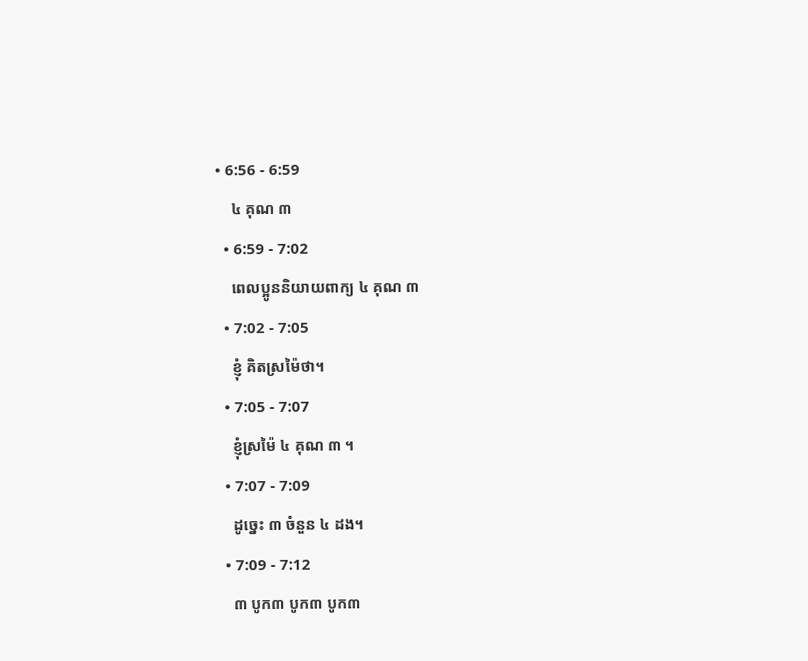• 6:56 - 6:59
    ៤ គុណ ៣
  • 6:59 - 7:02
    ពេលប្អូននិយាយពាក្យ ៤ គុណ ៣
  • 7:02 - 7:05
    ខ្ញុំ គិតស្រម៉ៃថា។
  • 7:05 - 7:07
    ខ្ញុំស្រម៉ៃ ៤ គុណ ៣ ។
  • 7:07 - 7:09
    ដូច្នេះ ៣ ចំនួន ៤ ដង។
  • 7:09 - 7:12
    ៣ បូក៣ បូក៣ បូក៣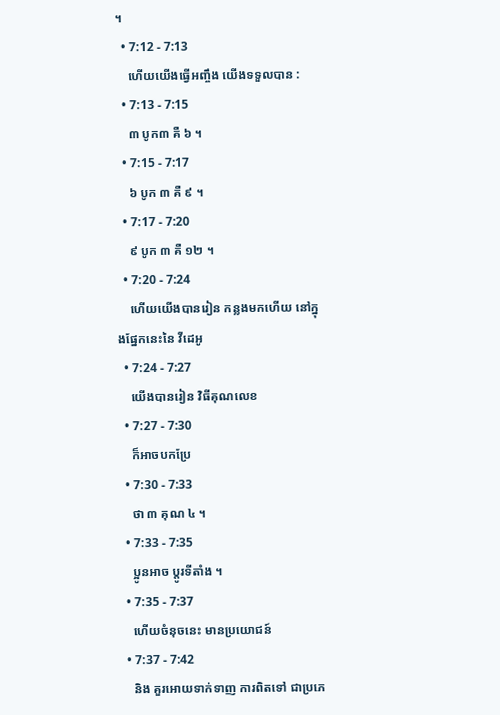។
  • 7:12 - 7:13
    ហើយយើងធ្វើអញ្ចឹង យើងទទួលបាន :
  • 7:13 - 7:15
    ៣ បូក៣ គឺ ៦ ។
  • 7:15 - 7:17
    ៦ បូក ៣ គឺ ៩ ។
  • 7:17 - 7:20
    ៩ បូក ៣ គឺ ១២ ។
  • 7:20 - 7:24
    ហើយយើងបានរៀន កន្លងមកហើយ នៅក្នុងផ្នែកនេះនៃ វីដេអូ
  • 7:24 - 7:27
    យើងបានរៀន វិធីគុណលេខ
  • 7:27 - 7:30
    ក៏អាចបកប្រែ
  • 7:30 - 7:33
    ថា ៣ គុណ ៤ ។
  • 7:33 - 7:35
    ប្អូនអាច ប្តូរទីតាំង ។
  • 7:35 - 7:37
    ហើយចំនុចនេះ មានប្រយោជន៍
  • 7:37 - 7:42
    និង គួរអោយទាក់ទាញ ការពិតទៅ ជាប្រភេ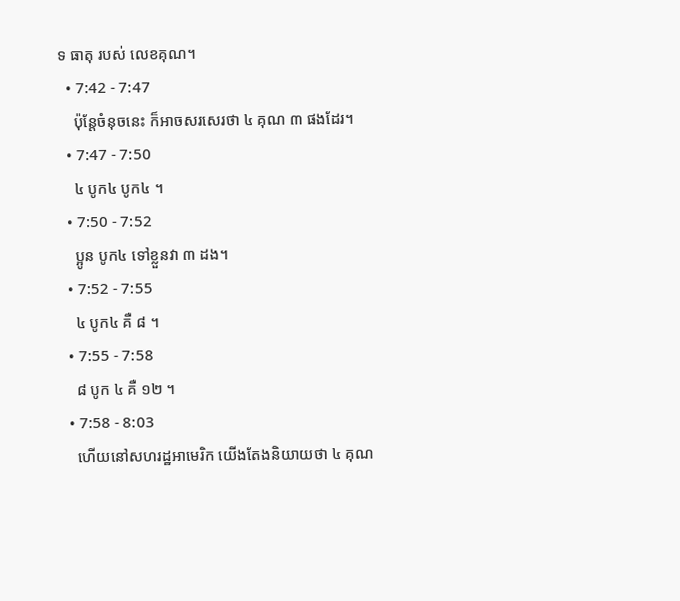ទ ធាតុ របស់ លេខគុណ។
  • 7:42 - 7:47
    ប៉ុន្តែចំនុចនេះ ក៏អាចសរសេរថា ៤ គុណ ៣ ផងដែរ។
  • 7:47 - 7:50
    ៤ បូក៤ បូក៤ ។
  • 7:50 - 7:52
    ប្អូន បូក៤ ទៅខ្លួនវា ៣ ដង។
  • 7:52 - 7:55
    ៤ បូក៤ គឺ ៨ ។
  • 7:55 - 7:58
    ៨ បូក ៤ គឺ ១២ ។
  • 7:58 - 8:03
    ហើយនៅសហរដ្ឋអាមេរិក យើងតែងនិយាយថា ៤ គុណ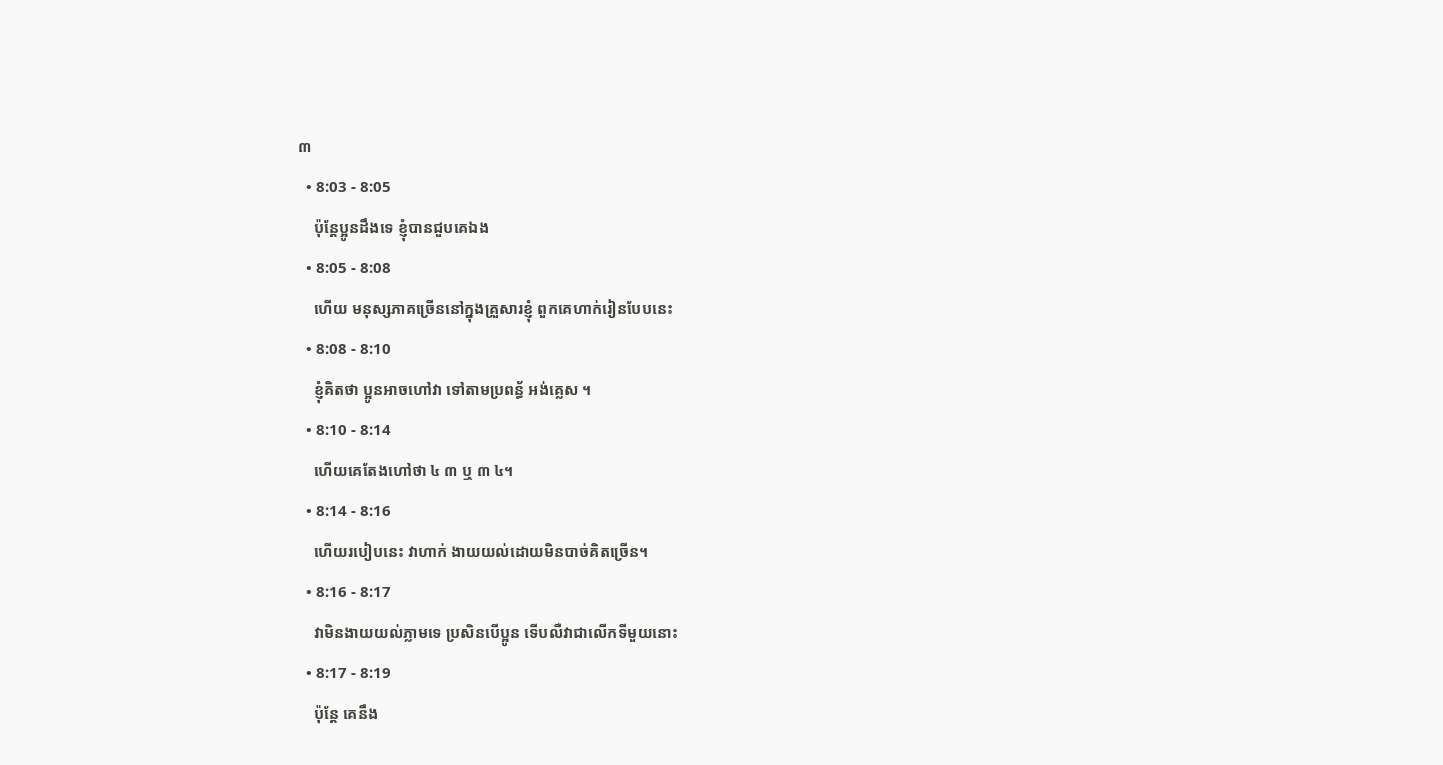៣
  • 8:03 - 8:05
    ប៉ុន្តែប្អូនដឹងទេ ខ្ញុំបានជួបគេឯង
  • 8:05 - 8:08
    ហើយ មនុស្សភាគច្រើននៅក្នុងគ្រួសារខ្ញុំ ពួកគេហាក់រៀនបែបនេះ
  • 8:08 - 8:10
    ខ្ញុំគិតថា ប្អូនអាចហៅវា ទៅតាមប្រពន្ធ័ អង់គ្លេស ។
  • 8:10 - 8:14
    ហើយគេតែងហៅថា ៤ ៣ ឬ ៣ ៤។
  • 8:14 - 8:16
    ហើយរបៀបនេះ វាហាក់ ងាយយល់ដោយមិនបាច់គិតច្រើន។
  • 8:16 - 8:17
    វាមិនងាយយល់ភ្លាមទេ ប្រសិនបើប្អូន ទើបលឺវាជាលើកទីមួយនោះ
  • 8:17 - 8:19
    ប៉ុន្តែ គេនឹង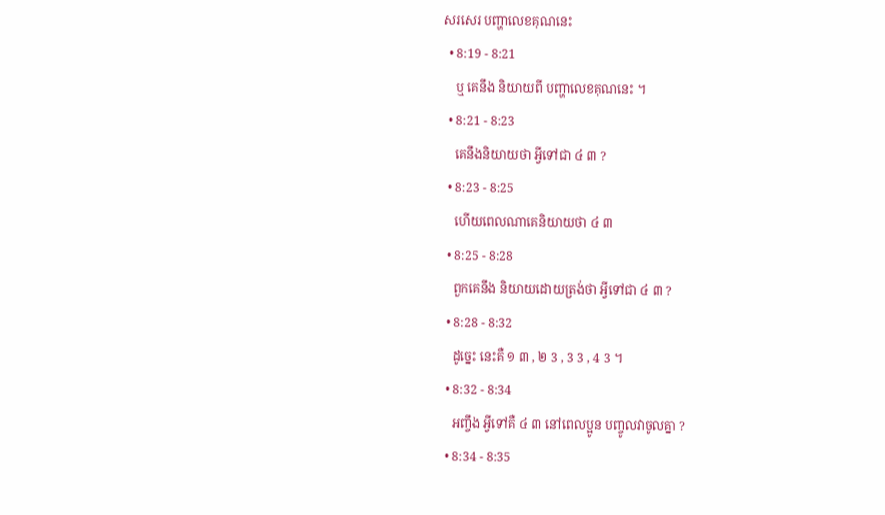សរសេរ បញ្ហាលេខគុណនេះ
  • 8:19 - 8:21
    ឬ គេនឹង និយាយពី បញ្ហាលេខគុណនេះ ។
  • 8:21 - 8:23
    គេនឹងនិយាយថា អ្វីទៅជា ៤ ៣ ?
  • 8:23 - 8:25
    ហើយពេលណាគេនិយាយថា ៤ ៣
  • 8:25 - 8:28
    ពួកគេនឹង និយាយដោយត្រង់ថា អ្វីទៅជា ៤ ៣ ?
  • 8:28 - 8:32
    ដូច្នេះ នេះគឺ ១ ៣ , ២ 3 , 3 3 , 4 3 ។
  • 8:32 - 8:34
    អញ្ចឹង អ្វីទៅគឺ ៤ ៣ នៅពេលប្អូន បញ្ចូលវាចូលគ្នា ?
  • 8:34 - 8:35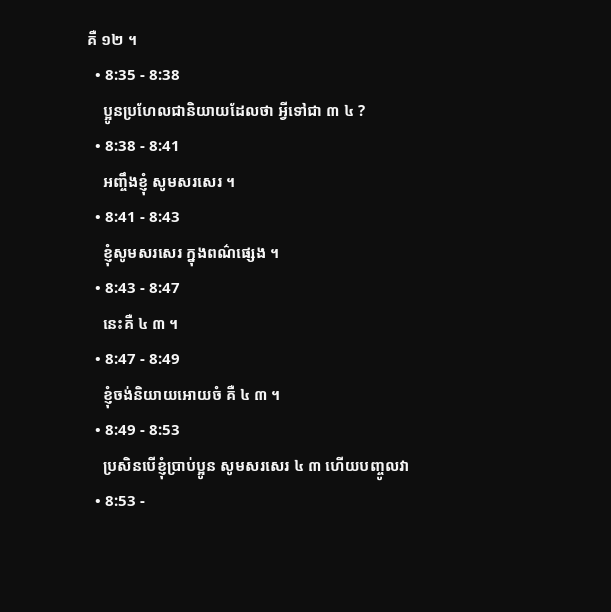គឺ ១២ ។
  • 8:35 - 8:38
    ប្អូនប្រហែលជានិយាយដែលថា អ្វីទៅជា ៣ ៤ ?
  • 8:38 - 8:41
    អញ្ចឹងខ្ញុំ សូមសរសេរ ។
  • 8:41 - 8:43
    ខ្ញុំសូមសរសេរ ក្នុងពណ៌ផ្សេង ។
  • 8:43 - 8:47
    នេះគឺ ៤ ៣ ។
  • 8:47 - 8:49
    ខ្ញុំចង់និយាយអោយចំ គឺ ៤ ៣ ។
  • 8:49 - 8:53
    ប្រសិនបើខ្ញុំប្រាប់ប្អូន សូមសរសេរ ៤ ៣ ហើយបញ្ចូលវា
  • 8:53 -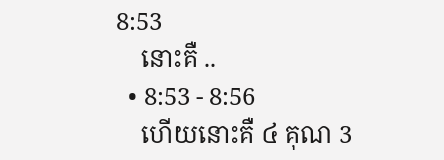8:53
    នោះគឺ ..
  • 8:53 - 8:56
    ហើយនោះគឺ ៤ គុណ 3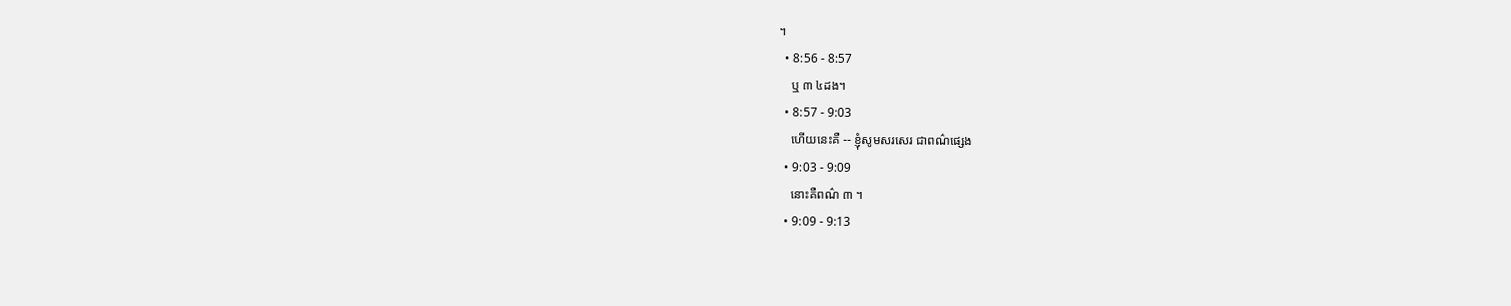។
  • 8:56 - 8:57
    ឬ ៣ ៤ដង។
  • 8:57 - 9:03
    ហើយនេះគឺ -- ខ្ញុំសូមសរសេរ ជាពណ៌ផ្សេង
  • 9:03 - 9:09
    នោះគឺពណ៌ ៣ ។
  • 9:09 - 9:13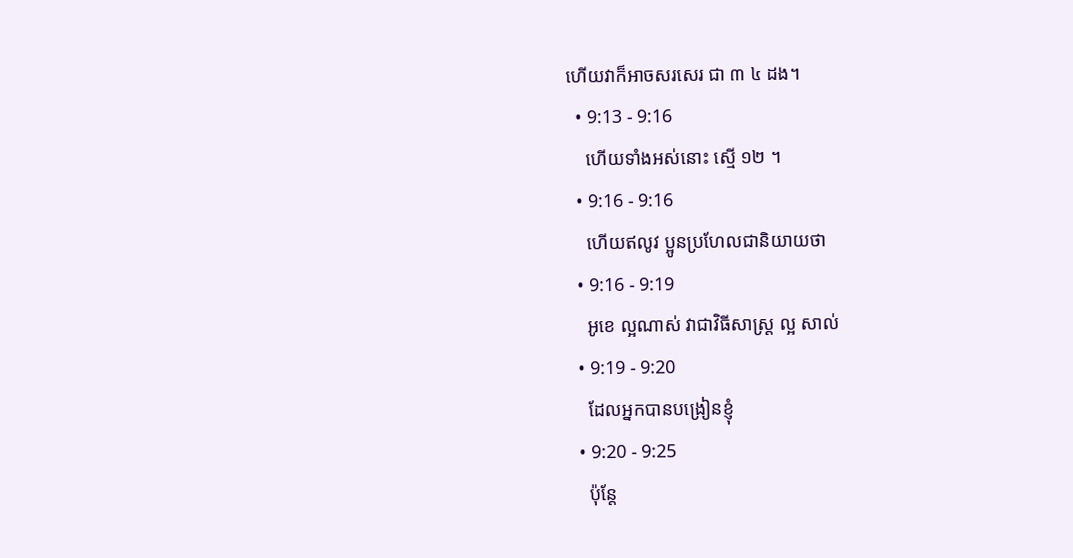ហើយវាក៏អាចសរសេរ ជា ៣ ៤ ដង។
  • 9:13 - 9:16
    ហើយទាំងអស់នោះ ស្មើ ១២ ។
  • 9:16 - 9:16
    ហើយឥលូវ ប្អូនប្រហែលជានិយាយថា
  • 9:16 - 9:19
    អូខេ ល្អណាស់ វាជាវិធីសាស្ត្រ ល្អ សាល់
  • 9:19 - 9:20
    ដែលអ្នកបានបង្រៀនខ្ញុំ
  • 9:20 - 9:25
    ប៉ុន្តែ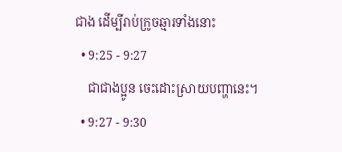ជាង ដើម្បីរាប់ក្រូចឆ្មារទាំងនោះ
  • 9:25 - 9:27
    ជាជាងប្អូន ចេះដោះស្រាយបញ្ហានេះ។
  • 9:27 - 9:30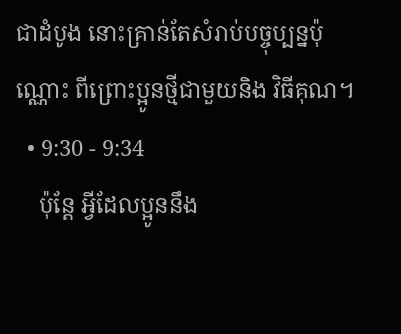ជាដំបូង នោះគ្រាន់តែសំរាប់បច្ចុប្បន្នប៉ុណ្ណោះ ពីព្រោះប្អូនថ្មីជាមួយនិង វិធីគុណ។
  • 9:30 - 9:34
    ប៉ុន្តែ អ្វីដែលប្អូននឹង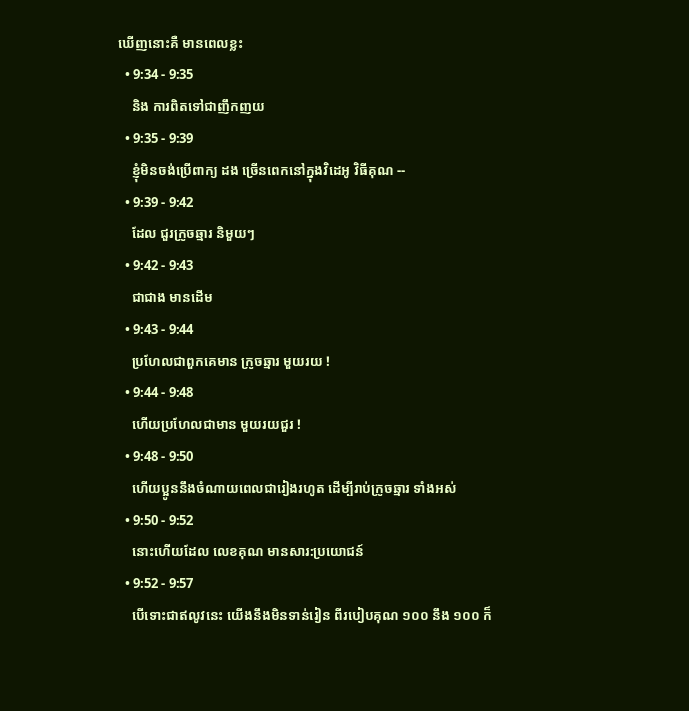ឃើញនោះគឺ មានពេលខ្លះ
  • 9:34 - 9:35
    និង ការពិតទៅជាញឹកញយ
  • 9:35 - 9:39
    ខ្ញុំមិនចង់ប្រើពាក្យ ដង ច្រើនពេកនៅក្នុងវិដេអូ វិធីគុណ --
  • 9:39 - 9:42
    ដែល ជួរក្រូចឆ្មារ និមួយៗ
  • 9:42 - 9:43
    ជាជាង មានដើម
  • 9:43 - 9:44
    ប្រហែលជាពួកគេមាន ក្រូចឆ្មារ មួយរយ !
  • 9:44 - 9:48
    ហើយប្រហែលជាមាន មួយរយជួរ !
  • 9:48 - 9:50
    ហើយប្អូននឹងចំណាយពេលជារៀងរហូត ដើម្បីរាប់ក្រូចឆ្មារ ទាំងអស់
  • 9:50 - 9:52
    នោះហើយដែល លេខគុណ មានសារ:ប្រយោជន៍
  • 9:52 - 9:57
    បើទោះជាឥលូវនេះ យើងនឹងមិនទាន់រៀន ពីរបៀបគុណ ១០០ នឹង ១០០ ក៏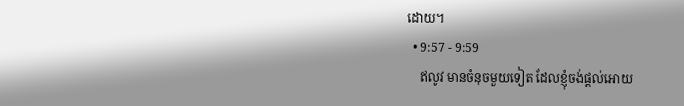ដោយ។
  • 9:57 - 9:59
    ឥលូវ មានចំនុចមួយទៀត ដែលខ្ញុំចង់ផ្តល់អោយ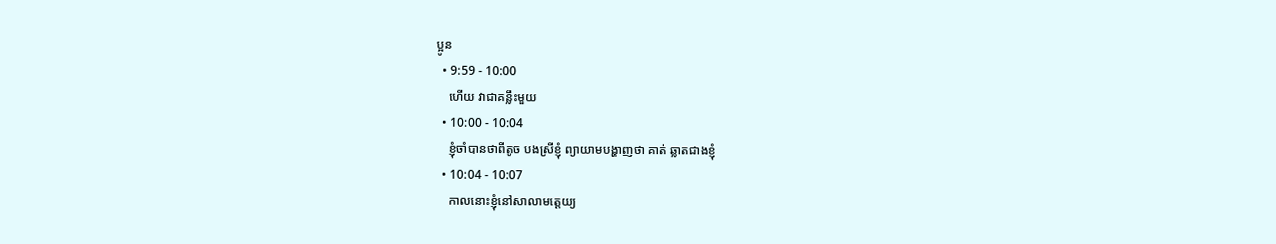ប្អូន
  • 9:59 - 10:00
    ហើយ វាជាគន្លឹះមួយ
  • 10:00 - 10:04
    ខ្ញុំចាំបានថាពីតូច បងស្រីខ្ញុំ ព្យាយាមបង្ហាញថា គាត់ ឆ្លាតជាងខ្ញុំ
  • 10:04 - 10:07
    កាលនោះខ្ញុំនៅសាលាមត្តេយ្យ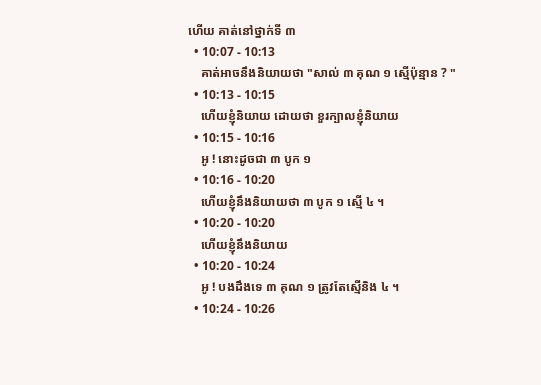ហើយ គាត់នៅថ្នាក់ទី ៣
  • 10:07 - 10:13
    គាត់អាចនឹងនិយាយថា "សាល់ ៣ គុណ ១ ស្មើប៉ុន្មាន ? "
  • 10:13 - 10:15
    ហើយខ្ញុំនិយាយ ដោយថា ខួរក្បាលខ្ញុំនិយាយ
  • 10:15 - 10:16
    អូ ! នោះដូចជា ៣ បូក ១
  • 10:16 - 10:20
    ហើយខ្ញុំនឹងនិយាយថា ៣ បូក ១ ស្មើ ៤ ។
  • 10:20 - 10:20
    ហើយខ្ញុំនឹងនិយាយ
  • 10:20 - 10:24
    អូ ! បងដឹងទេ ៣ គុណ ១ ត្រូវតែស្មើនិង ៤ ។
  • 10:24 - 10:26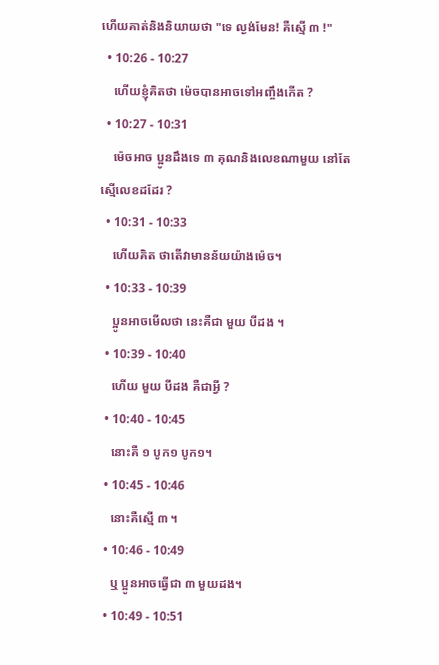ហើយគាត់និងនិយាយថា "ទេ ល្ងង់មែន! គឺស្មើ ៣ !"
  • 10:26 - 10:27
    ហើយខ្ញុំគិតថា ម៉េចបានអាចទៅអញ្ចឹងកើត ?
  • 10:27 - 10:31
    ម៉េចអាច ប្អូនដឹងទេ ៣ គុណនិងលេខណាមួយ នៅតែស្មើលេខដដែរ ?
  • 10:31 - 10:33
    ហើយគិត ថាតើវាមានន័យយ៉ាងម៉េច។
  • 10:33 - 10:39
    ប្អូនអាចមើលថា នេះគឺជា មួយ បីដង ។
  • 10:39 - 10:40
    ហើយ មួយ បីដង គឺជាអ្វី ?
  • 10:40 - 10:45
    នោះគឺ ១ បូក១ បូក១។
  • 10:45 - 10:46
    នោះគឺស្មើ ៣ ។
  • 10:46 - 10:49
    ឬ ប្អូនអាចធ្វើជា ៣ មួយដង។
  • 10:49 - 10:51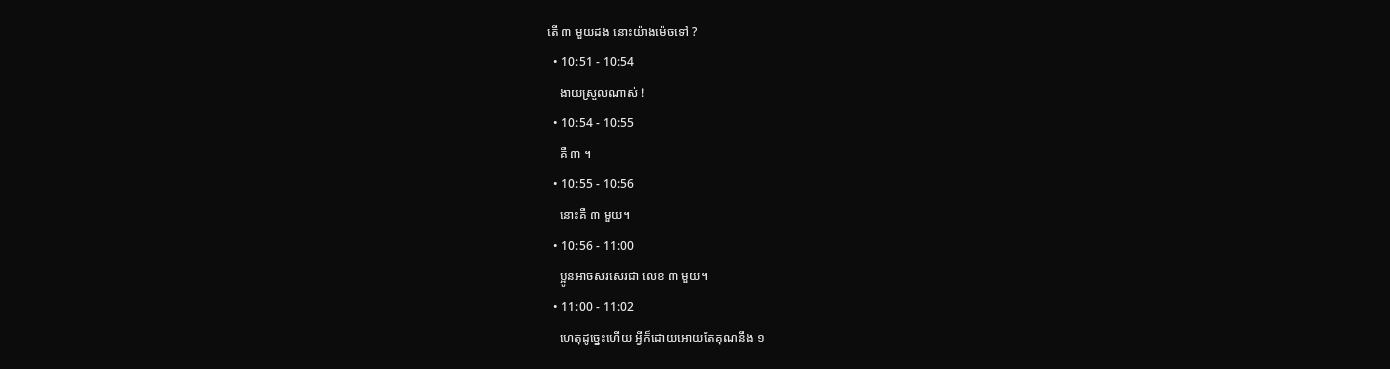តើ ៣ មួយដង នោះយ៉ាងម៉េចទៅ ?
  • 10:51 - 10:54
    ងាយស្រួលណាស់ !
  • 10:54 - 10:55
    គឺ ៣ ។
  • 10:55 - 10:56
    នោះគឺ ៣ មួយ។
  • 10:56 - 11:00
    ប្អូនអាចសរសេរជា លេខ ៣ មួយ។
  • 11:00 - 11:02
    ហេតុដូច្នេះហើយ អ្វីក៏ដោយអោយតែគុណនឹង ១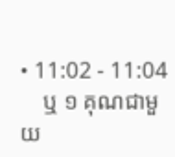• 11:02 - 11:04
    ឬ ១ គុណជាមួយ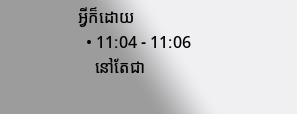អ្វីក៏ដោយ
  • 11:04 - 11:06
    នៅតែជា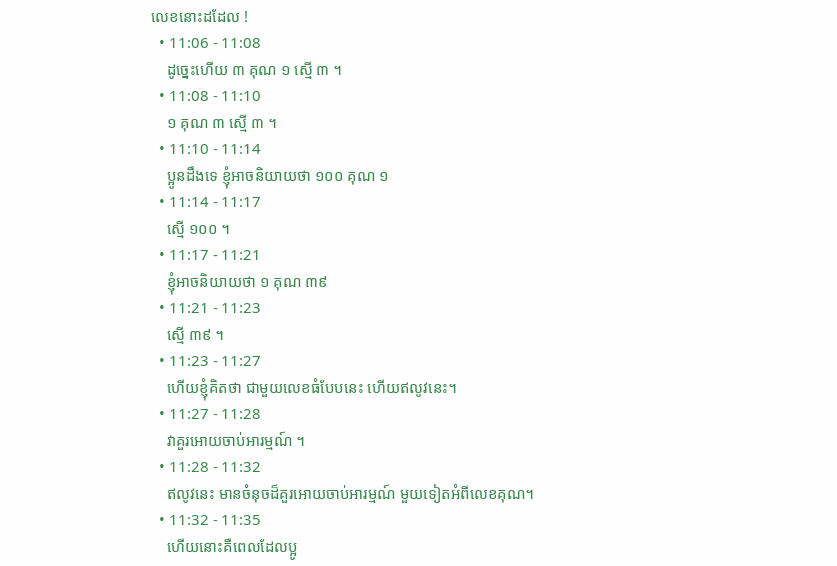លេខនោះដដែល !
  • 11:06 - 11:08
    ដូច្នេះហើយ ៣ គុណ ១ ស្មើ ៣ ។
  • 11:08 - 11:10
    ១ គុណ ៣ ស្មើ ៣ ។
  • 11:10 - 11:14
    ប្អូនដឹងទេ ខ្ញុំអាចនិយាយថា ១០០ គុណ ១
  • 11:14 - 11:17
    ស្មើ ១០០ ។
  • 11:17 - 11:21
    ខ្ញុំអាចនិយាយថា ១ គុណ ៣៩
  • 11:21 - 11:23
    ស្មើ ៣៩ ។
  • 11:23 - 11:27
    ហើយខ្ញុំគិតថា ជាមួយលេខធំបែបនេះ ហើយឥលូវនេះ។
  • 11:27 - 11:28
    វាគួរអោយចាប់អារម្មណ៍ ។
  • 11:28 - 11:32
    ឥលូវនេះ មានចំនុចដ៏គួរអោយចាប់អារម្មណ៍ មួយទៀតអំពីលេខគុណ។
  • 11:32 - 11:35
    ហើយនោះគឺពេលដែលប្អូ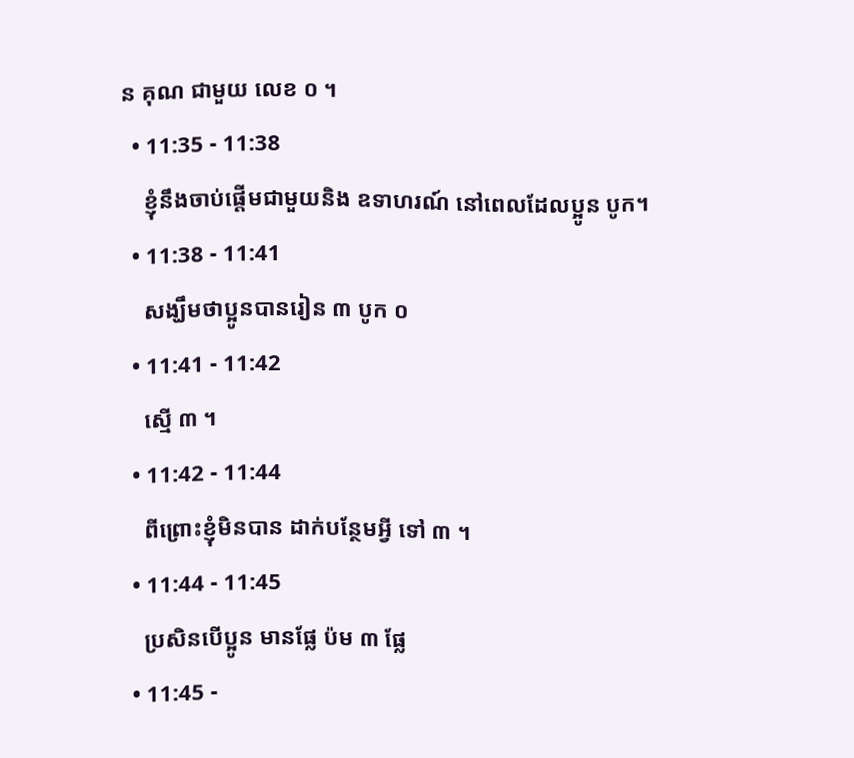ន គុណ ជាមួយ លេខ ០ ។
  • 11:35 - 11:38
    ខ្ញុំនឹងចាប់ផ្តើមជាមួយនិង ឧទាហរណ៍ នៅពេលដែលប្អូន បូក។
  • 11:38 - 11:41
    សង្ឃឹមថាប្អូនបានរៀន ៣ បូក ០
  • 11:41 - 11:42
    ស្មើ ៣ ។
  • 11:42 - 11:44
    ពីព្រោះខ្ញុំមិនបាន ដាក់បន្ថែមអ្វី ទៅ ៣ ។
  • 11:44 - 11:45
    ប្រសិនបើប្អូន មានផ្លែ ប៉ម ៣ ផ្លែ
  • 11:45 -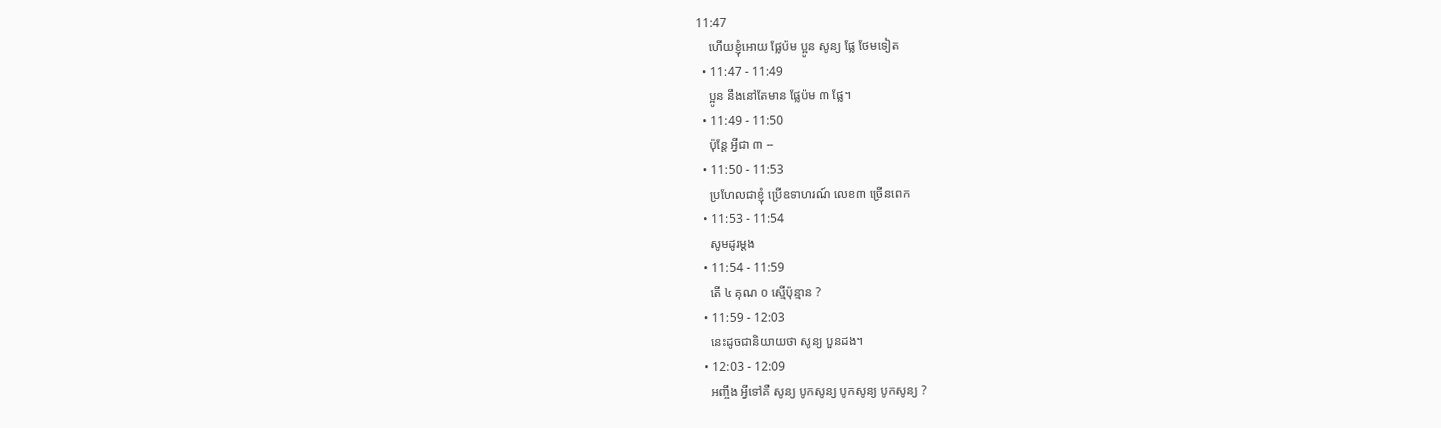11:47
    ហើយខ្ញុំអោយ ផ្លែប៉ម ប្អូន សូន្យ ផ្លែ ថែមទៀត
  • 11:47 - 11:49
    ប្អូន នឹងនៅតែមាន ផ្លែប៉ម ៣ ផ្លែ។
  • 11:49 - 11:50
    ប៉ុន្តែ អ្វីជា ៣ --
  • 11:50 - 11:53
    ប្រហែលជាខ្ញុំ ប្រើឧទាហរណ៍ លេខ៣ ច្រើនពេក
  • 11:53 - 11:54
    សូមដូរម្តង
  • 11:54 - 11:59
    តើ ៤ គុណ ០ ស្មើប៉ុន្មាន ?
  • 11:59 - 12:03
    នេះដូចជានិយាយថា សូន្យ បួនដង។
  • 12:03 - 12:09
    អញ្ចឹង អ្វីទៅគឺ សូន្យ បូកសូន្យ បូកសូន្យ បូកសូន្យ ?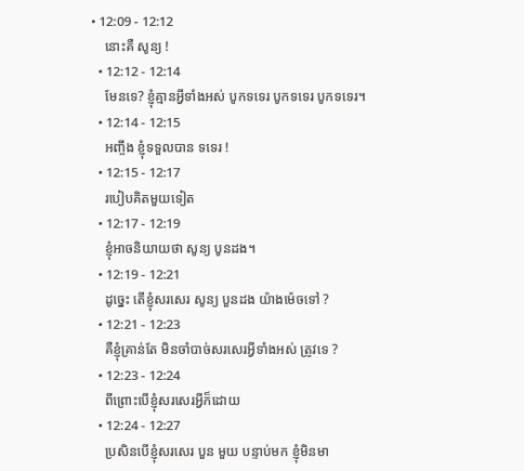• 12:09 - 12:12
    នោះគឺ សូន្យ !
  • 12:12 - 12:14
    មែនទេ? ខ្ញុំគ្មានអ្វីទាំងអស់ បូកទទេរ បូកទទេរ បូកទទេរ។
  • 12:14 - 12:15
    អញ្ចឹង ខ្ញុំទទួលបាន ទទេរ !
  • 12:15 - 12:17
    របៀបគិតមួយទៀត
  • 12:17 - 12:19
    ខ្ញុំអាចនិយាយថា សូន្យ បូនដង។
  • 12:19 - 12:21
    ដូច្នេះ តើខ្ញុំសរសេរ សូន្យ បួនដង យ៉ាងម៉េចទៅ ?
  • 12:21 - 12:23
    គឺខ្ញុំគ្រាន់តែ មិនចាំបាច់សរសេរអ្វីទាំងអស់ ត្រូវទេ ?
  • 12:23 - 12:24
    ពីព្រោះបើខ្ញុំសរសេរអ្វីក៏ដោយ
  • 12:24 - 12:27
    ប្រសិនបើខ្ញុំសរសេរ បួន មួយ បន្ទាប់មក ខ្ញុំមិនមា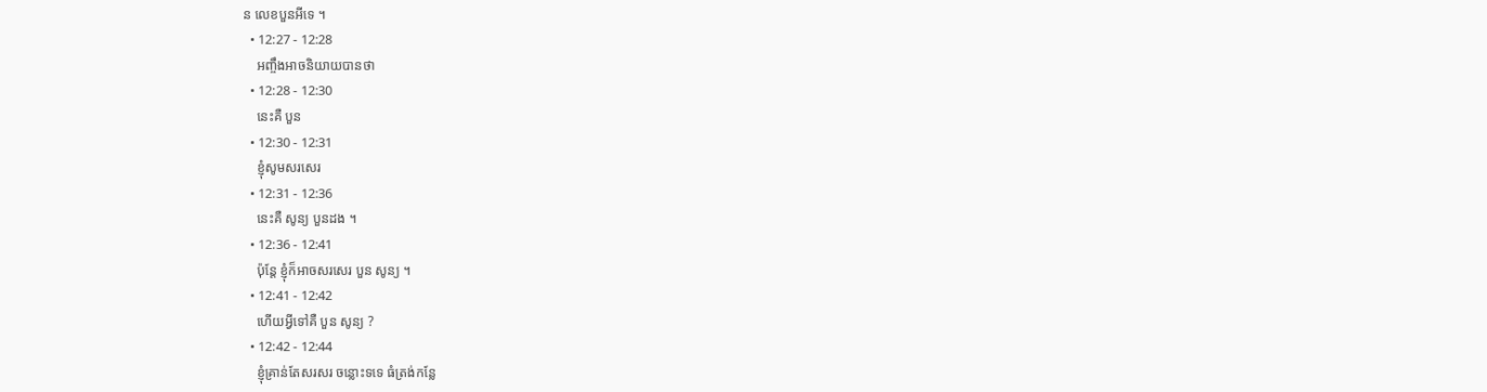ន លេខបួនអីទេ ។
  • 12:27 - 12:28
    អញ្ចឹងអាចនិយាយបានថា
  • 12:28 - 12:30
    នេះគឺ បួន
  • 12:30 - 12:31
    ខ្ញុំសូមសរសេរ
  • 12:31 - 12:36
    នេះគឺ សូន្យ បួនដង ។
  • 12:36 - 12:41
    ប៉ុន្តែ ខ្ញុំក៏អាចសរសេរ បួន សូន្យ ។
  • 12:41 - 12:42
    ហើយអ្វីទៅគឺ បួន សូន្យ ?
  • 12:42 - 12:44
    ខ្ញុំគ្រាន់តែសរសរ ចន្លោះទទេ ធំត្រង់កន្លែ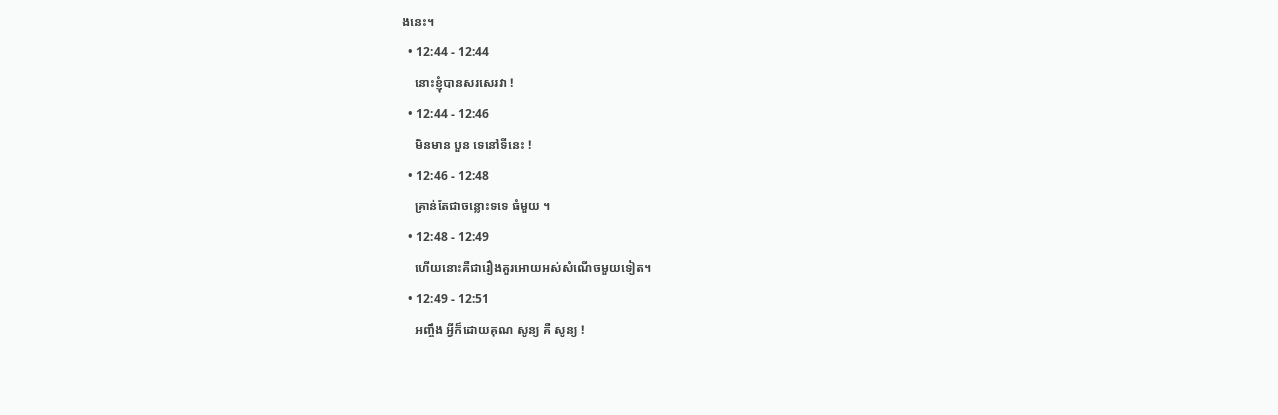ងនេះ។
  • 12:44 - 12:44
    នោះខ្ញុំបានសរសេរវា !
  • 12:44 - 12:46
    មិនមាន បួន ទេនៅទីនេះ !
  • 12:46 - 12:48
    គ្រាន់តែជាចន្លោះទទេ ធំមួយ ។
  • 12:48 - 12:49
    ហើយនោះគឺជារឿងគួរអោយអស់សំណើចមួយទៀត។
  • 12:49 - 12:51
    អញ្ចឹង អ្វីក៏ដោយគុណ សូន្យ គឺ សូន្យ !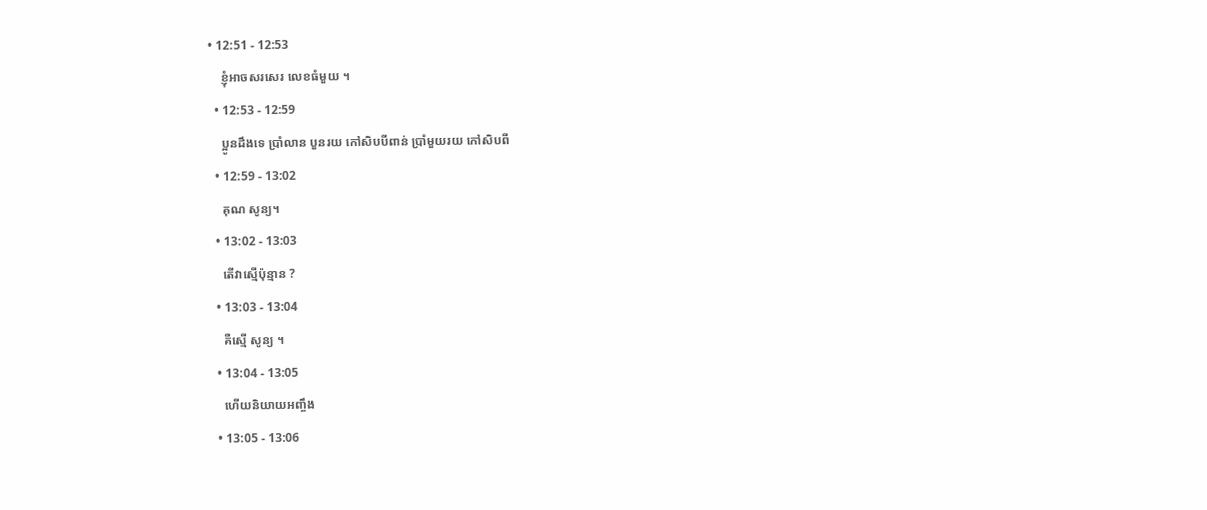• 12:51 - 12:53
    ខ្ញុំអាចសរសេរ លេខធំមួយ ។
  • 12:53 - 12:59
    ប្អូនដឹងទេ ប្រាំលាន បួនរយ កៅសិបបីពាន់ ប្រាំមួយរយ កៅសិបពី
  • 12:59 - 13:02
    គុណ សូន្យ។
  • 13:02 - 13:03
    តើវាស្មើប៉ុន្មាន ?
  • 13:03 - 13:04
    គឺស្មើ សូន្យ ។
  • 13:04 - 13:05
    ហើយនិយាយអញ្ចឹង
  • 13:05 - 13:06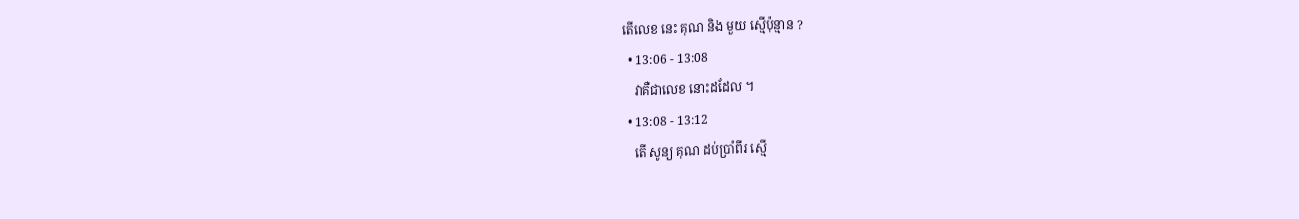តើលេខ នេះ គុណ និង មួយ ស្មើប៉ុន្មាន ?
  • 13:06 - 13:08
    វាគឺជាលេខ នោះដដែល ។
  • 13:08 - 13:12
    តើ សូន្យ គុណ ដប់ប្រាំពីរ ស្មើ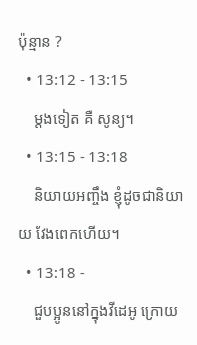ប៉ុន្មាន ?
  • 13:12 - 13:15
    ម្តងទៀត គឺ សូន្យ។
  • 13:15 - 13:18
    និយាយអញ្ចឹង ខ្ញុំដូចជានិយាយ វែងពេកហើយ។
  • 13:18 -
    ជួបប្អូននៅក្នុងវីដេអូ ក្រោយ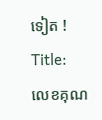ទៀត !
Title:
លេខគុណ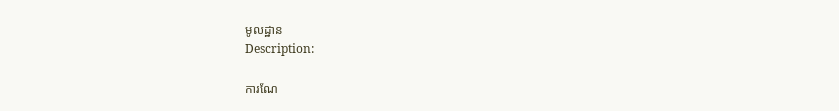មូលដ្ឋាន
Description:

ការណែ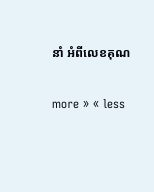នាំ អំពីលេខគុណ

more » « less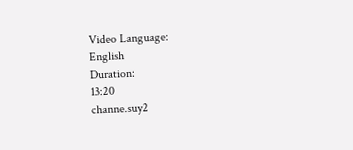Video Language:
English
Duration:
13:20
channe.suy2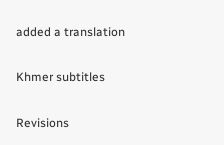added a translation

Khmer subtitles

Revisions